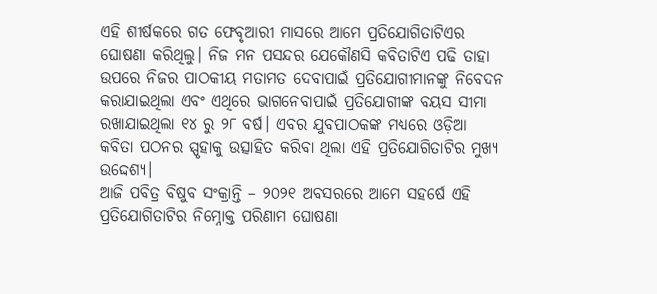ଏହି ଶୀର୍ଷକରେ ଗତ ଫେବୃଆରୀ ମାସରେ ଆମେ ପ୍ରତିଯୋଗିତାଟିଏର ଘୋଷଣା କରିଥିଲୁ। ନିଜ ମନ ପସନ୍ଦର ଯେକୌଣସି କବିତାଟିଏ ପଢି ତାହା ଉପରେ ନିଜର ପାଠକୀୟ ମତାମତ ଦେବାପାଇଁ ପ୍ରତିଯୋଗୀମାନଙ୍କୁ ନିବେଦନ କରାଯାଇଥିଲା ଏବଂ ଏଥିରେ ଭାଗନେବାପାଇଁ ପ୍ରତିଯୋଗୀଙ୍କ ବୟସ ସୀମା ରଖାଯାଇଥିଲା ୧୪ ରୁ ୨୮ ବର୍ଷ। ଏବର ଯୁବପାଠକଙ୍କ ମଧ୍ୟରେ ଓଡ଼ିଆ କବିତା ପଠନର ସ୍ପୃହାକୁ ଉତ୍ସାହିତ କରିବା ଥିଲା ଏହି ପ୍ରତିଯୋଗିତାଟିର ମୁଖ୍ୟ ଉଦ୍ଦେଶ୍ୟ।
ଆଜି ପବିତ୍ର ବିଷୁବ ସଂକ୍ରାନ୍ତି – ୨୦୨୧ ଅବସରରେ ଆମେ ସହର୍ଷେ ଏହି ପ୍ରତିଯୋଗିତାଟିର ନିମ୍ନୋକ୍ତ ପରିଣାମ ଘୋଷଣା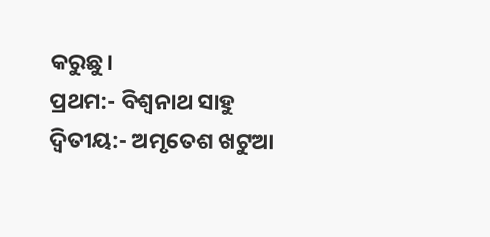କରୁଛୁ।
ପ୍ରଥମ:- ବିଶ୍ବନାଥ ସାହୁ
ଦ୍ବିତୀୟ:- ଅମୃତେଶ ଖଟୁଆ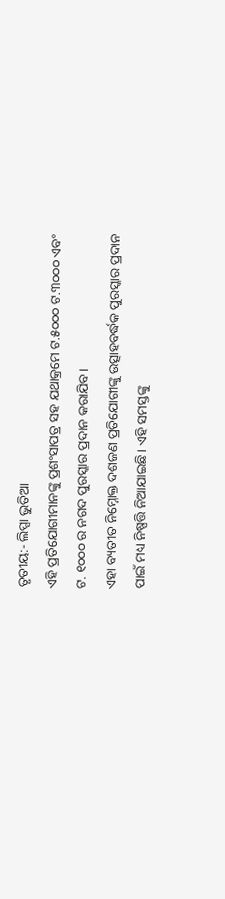ତୃତୀୟ:- ଲିପ୍ସା ଭୁତିଆ
ଏହି ପ୍ରତିଯୋଗୀମାନଙ୍କୁ ପ୍ରଶଂସାପତ୍ର ସହ ଯଥାକ୍ରମେ ଟ.୫୦୦୦ ଟ.୩୦୦୦ ଏବଂ ଟ. ୧୦୦୦ ର ନଗଦ ପୁରସ୍କାର ପ୍ରଦାନ କରାଯିବ।
ଏହା ବ୍ୟତୀତ ନିମ୍ନୋକ୍ତ ଦଶଜଣ ପ୍ରତିଯୋଗୀଙ୍କୁ ଉତ୍ସାହବର୍ଦ୍ଧକ ପୁରସ୍କାର ପ୍ରଦାନ ପାଇଁ ମଧ୍ୟ ନିଷ୍ପତ୍ତି ନିଆଯାଇଛି। ଏହି ସମସ୍ତଙ୍କୁ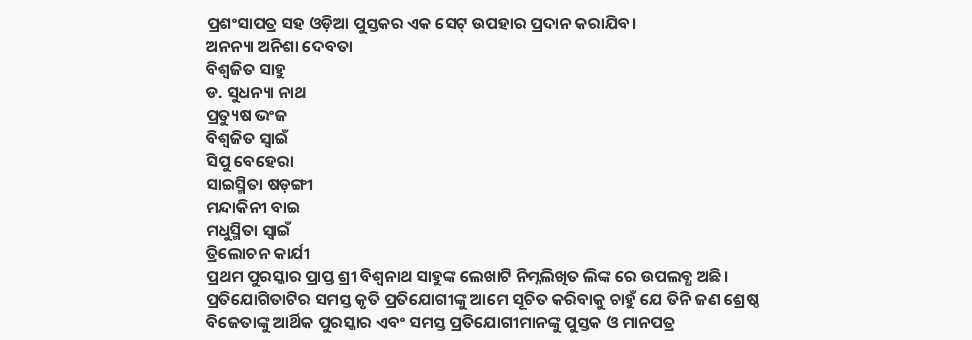ପ୍ରଶଂସାପତ୍ର ସହ ଓଡ଼ିଆ ପୁସ୍ତକର ଏକ ସେଟ୍ ଉପହାର ପ୍ରଦାନ କରାଯିବ।
ଅନନ୍ୟା ଅନିଶା ଦେବତା
ବିଶ୍ବଜିତ ସାହୁ
ଡ. ସୁଧନ୍ୟା ନାଥ
ପ୍ରତ୍ୟୁଷ ଭଂଜ
ବିଶ୍ବଜିତ ସ୍ବାଇଁ
ସିପୁ ବେହେରା
ସାଇସ୍ମିତା ଷଡ଼ଙ୍ଗୀ
ମନ୍ଦାକିନୀ ବାଇ
ମଧୁସ୍ମିତା ସ୍ବାଇଁ
ତ୍ରିଲୋଚନ କାର୍ଯୀ
ପ୍ରଥମ ପୁରସ୍କାର ପ୍ରାପ୍ତ ଶ୍ରୀ ବିଶ୍ୱନାଥ ସାହୁଙ୍କ ଲେଖାଟି ନିମ୍ନଲିଖିତ ଲିଙ୍କ ରେ ଉପଲବ୍ଧ ଅଛି।
ପ୍ରତିଯୋଗିତାଟିର ସମସ୍ତ କୃତି ପ୍ରତିଯୋଗୀଙ୍କୁ ଆମେ ସୂଚିତ କରିବାକୁ ଚାହୁଁ ଯେ ତିନି ଜଣ ଶ୍ରେଷ୍ଠ ବିଜେତାଙ୍କୁ ଆର୍ଥିକ ପୁରସ୍କାର ଏବଂ ସମସ୍ତ ପ୍ରତିଯୋଗୀମାନଙ୍କୁ ପୁସ୍ତକ ଓ ମାନପତ୍ର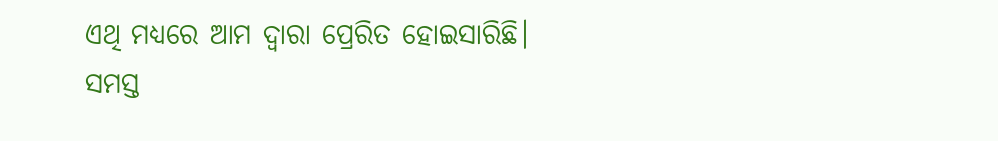ଏଥି ମଧ୍ୟରେ ଆମ ଦ୍ଵାରା ପ୍ରେରିତ ହୋଇସାରିଛି।
ସମସ୍ତ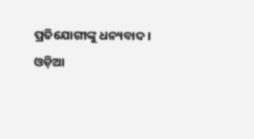ପ୍ରତିଯୋଗୀଙ୍କୁ ଧନ୍ୟବାଦ।
ଓଡ଼ିଆ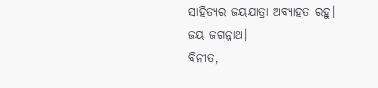ସାହିତ୍ୟର ଜୟଯାତ୍ରା ଅବ୍ୟାହତ ରହୁ।
ଜୟ ଜଗନ୍ନାଥ।
ବିନୀତ,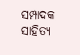ସମ୍ପାଦକ
ସାହିତ୍ୟ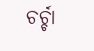ଚର୍ଚ୍ଚା